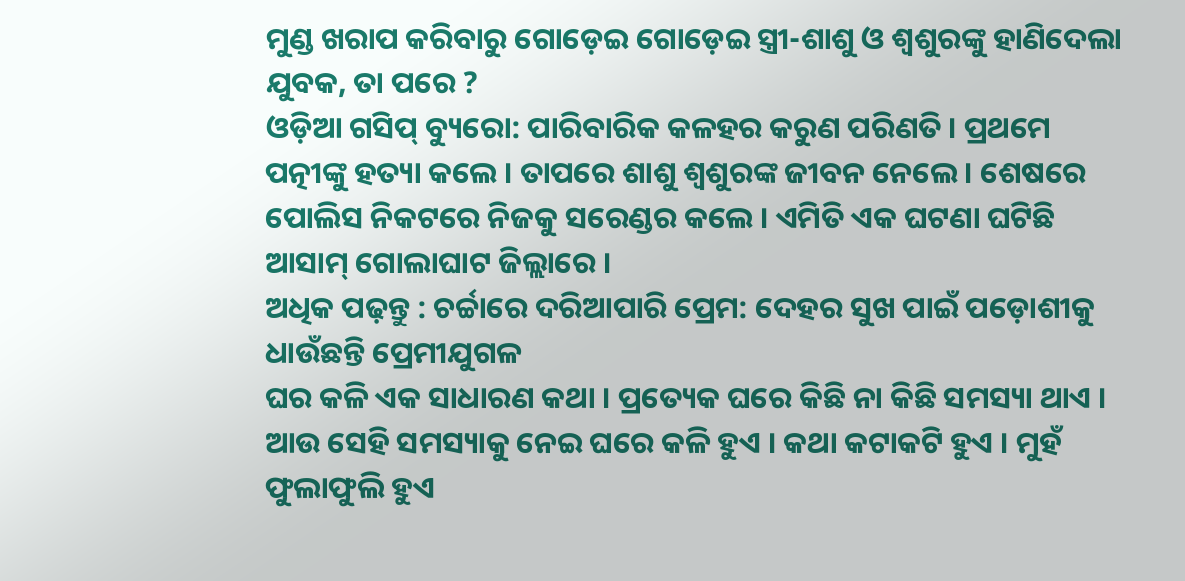ମୁଣ୍ଡ ଖରାପ କରିବାରୁ ଗୋଡ଼େଇ ଗୋଡ଼େଇ ସ୍ତ୍ରୀ-ଶାଶୁ ଓ ଶ୍ୱଶୁରଙ୍କୁ ହାଣିଦେଲା ଯୁବକ, ତା ପରେ ?
ଓଡ଼ିଆ ଗସିପ୍ ବ୍ୟୁରୋ: ପାରିବାରିକ କଳହର କରୁଣ ପରିଣତି । ପ୍ରଥମେ ପତ୍ନୀଙ୍କୁ ହତ୍ୟା କଲେ । ତାପରେ ଶାଶୁ ଶ୍ୱଶୁରଙ୍କ ଜୀବନ ନେଲେ । ଶେଷରେ ପୋଲିସ ନିକଟରେ ନିଜକୁ ସରେଣ୍ଡର କଲେ । ଏମିତି ଏକ ଘଟଣା ଘଟିଛି ଆସାମ୍ ଗୋଲାଘାଟ ଜିଲ୍ଲାରେ ।
ଅଧିକ ପଢ଼ନ୍ତୁ : ଚର୍ଚ୍ଚାରେ ଦରିଆପାରି ପ୍ରେମ: ଦେହର ସୁଖ ପାଇଁ ପଡ଼ୋଶୀକୁ ଧାଉଁଛନ୍ତି ପ୍ରେମୀଯୁଗଳ
ଘର କଳି ଏକ ସାଧାରଣ କଥା । ପ୍ରତ୍ୟେକ ଘରେ କିଛି ନା କିଛି ସମସ୍ୟା ଥାଏ । ଆଉ ସେହି ସମସ୍ୟାକୁ ନେଇ ଘରେ କଳି ହୁଏ । କଥା କଟାକଟି ହୁଏ । ମୁହଁ ଫୁଲାଫୁଲି ହୁଏ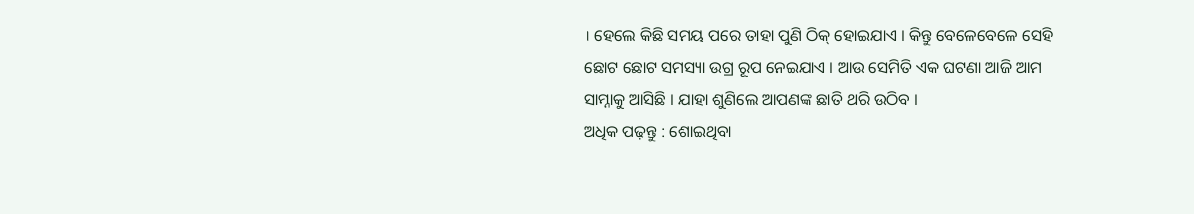। ହେଲେ କିଛି ସମୟ ପରେ ତାହା ପୁଣି ଠିକ୍ ହୋଇଯାଏ । କିନ୍ତୁ ବେଳେବେଳେ ସେହି ଛୋଟ ଛୋଟ ସମସ୍ୟା ଉଗ୍ର ରୂପ ନେଇଯାଏ । ଆଉ ସେମିତି ଏକ ଘଟଣା ଆଜି ଆମ ସାମ୍ନାକୁ ଆସିଛି । ଯାହା ଶୁଣିଲେ ଆପଣଙ୍କ ଛାତି ଥରି ଉଠିବ ।
ଅଧିକ ପଢ଼ନ୍ତୁ : ଶୋଇଥିବା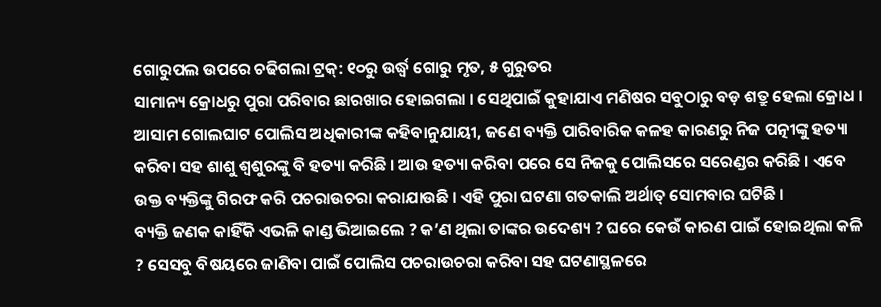ଗୋରୁପଲ ଉପରେ ଚଢିଗଲା ଟ୍ରକ୍: ୧୦ରୁ ଉର୍ଦ୍ଧ୍ବ ଗୋରୁ ମୃତ, ୫ ଗୁରୁତର
ସାମାନ୍ୟ କ୍ରୋଧରୁ ପୁରା ପରିବାର ଛାରଖାର ହୋଇଗଲା । ସେଥିପାଇଁ କୁହାଯାଏ ମଣିଷର ସବୁଠାରୁ ବଡ଼ ଶତ୍ରୁ ହେଲା କ୍ରୋଧ । ଆସାମ ଗୋଲଘାଟ ପୋଲିସ ଅଧିକାରୀଙ୍କ କହିବାନୁଯାୟୀ, ଜଣେ ବ୍ୟକ୍ତି ପାରିବାରିକ କଳହ କାରଣରୁ ନିଜ ପତ୍ନୀଙ୍କୁ ହତ୍ୟା କରିବା ସହ ଶାଶୁ ଶ୍ୱଶୁରଙ୍କୁ ବି ହତ୍ୟା କରିଛି । ଆଉ ହତ୍ୟା କରିବା ପରେ ସେ ନିଜକୁ ପୋଲିସରେ ସରେଣ୍ଡର କରିଛି । ଏବେ ଉକ୍ତ ବ୍ୟକ୍ତିଙ୍କୁ ଗିରଫ କରି ପଚରାଉଚରା କରାଯାଉଛି । ଏହି ପୁରା ଘଟଣା ଗତକାଲି ଅର୍ଥାତ୍ ସୋମବାର ଘଟିଛି ।
ବ୍ୟକ୍ତି ଜଣକ କାହିଁକି ଏଭଳି କାଣ୍ଡ ଭିଆଇଲେ ? କ’ଣ ଥିଲା ତାଙ୍କର ଉଦେଶ୍ୟ ? ଘରେ କେଉଁ କାରଣ ପାଇଁ ହୋଇଥିଲା କଳି ? ସେସବୁ ବିଷୟରେ ଜାଣିବା ପାଇଁ ପୋଲିସ ପଚରାଉଚରା କରିବା ସହ ଘଟଣାସ୍ଥଳରେ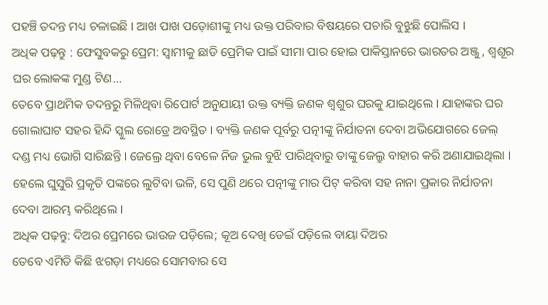ପହଞ୍ଚି ତଦନ୍ତ ମଧ୍ୟ ଚଳାଇଛି । ଆଖ ପାଖ ପଡ଼ୋଶୀଙ୍କୁ ମଧ୍ୟ ଉକ୍ତ ପରିବାର ବିଷୟରେ ପଚାରି ବୁଝୁଛି ପୋଲିସ ।
ଅଧିକ ପଢ଼ନ୍ତୁ : ଫେସୁବକରୁ ପ୍ରେମ: ସ୍ୱାମୀକୁ ଛାଡି ପ୍ରେମିକ ପାଇଁ ସୀମା ପାର ହୋଇ ପାକିସ୍ତାନରେ ଭାରତର ଅଞ୍ଜୁ , ଶ୍ୱଶୂର ଘର ଲୋକଙ୍କ ମୁଣ୍ଡ ଟିଣ...
ତେବେ ପ୍ରାଥମିକ ତଦନ୍ତରୁ ମିଳିଥିବା ରିପୋର୍ଟ ଅନୁଯାୟୀ ଉକ୍ତ ବ୍ୟକ୍ତି ଜଣକ ଶ୍ୱଶୁର ଘରକୁ ଯାଇଥିଲେ । ଯାହାଙ୍କର ଘର ଗୋଲାଘାଟ ସହର ହିନ୍ଦି ସ୍କୁଲ ରୋଡ୍ରେ ଅବସ୍ଥିତ । ବ୍ୟକ୍ତି ଜଣକ ପୂର୍ବରୁ ପତ୍ନୀଙ୍କୁ ନିର୍ଯାତନା ଦେବା ଅଭିଯୋଗରେ ଜେଲ୍ ଦଣ୍ଡ ମଧ୍ୟ ଭୋଗି ସାରିଛନ୍ତି । ଜେଲ୍ରେ ଥିବା ବେଳେ ନିଜ ଭୁଲ ବୁଝି ପାରିଥିବାରୁ ତାଙ୍କୁ ଜେଲ୍ରୁ ବାହାର କରି ଅଣାଯାଇଥିଲା । ହେଲେ ଘୁସୁରି ପ୍ରକୃତି ପଙ୍କରେ ଲୁଟିବା ଭଳି, ସେ ପୁଣି ଥରେ ପତ୍ନୀଙ୍କୁ ମାର ପିଟ୍ କରିବା ସହ ନାନା ପ୍ରକାର ନିର୍ଯାତନା ଦେବା ଆରମ୍ଭ କରିଥିଲେ ।
ଅଧିକ ପଢ଼ନ୍ତୁ: ଦିଅର ପ୍ରେମରେ ଭାଉଜ ପଡ଼ିଲେ; କୂଅ ଦେଖି ଡେଇଁ ପଡ଼ିଲେ ବାୟା ଦିଅର
ତେବେ ଏମିତି କିଛି ଝଗଡ଼ା ମଧ୍ୟରେ ସୋମବାର ସେ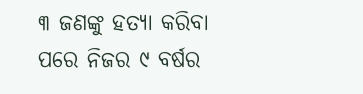୩ ଜଣଙ୍କୁ ହତ୍ୟା କରିବା ପରେ ନିଜର ୯ ବର୍ଷର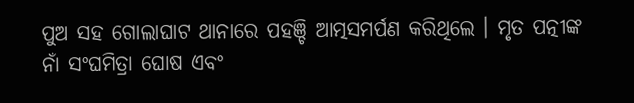ପୁଅ ସହ ଗୋଲାଘାଟ ଥାନାରେ ପହଞ୍ଚି ଆତ୍ମସମର୍ପଣ କରିଥିଲେ । ମୃତ ପତ୍ନୀଙ୍କ ନାଁ ସଂଘମିତ୍ରା ଘୋଷ ଏବଂ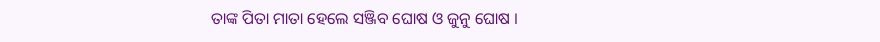ତାଙ୍କ ପିତା ମାତା ହେଲେ ସଞ୍ଜିବ ଘୋଷ ଓ ଜୁନୁ ଘୋଷ ।